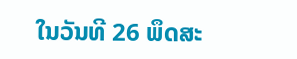ໃນວັນທີ 26 ພຶດສະ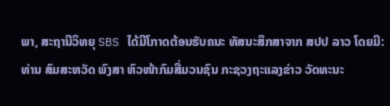ພາ, ສະຖານີວິທຍຸ SBS ໄດ້ມີໂກາດຕ້ອນຮັບຄນະ ທັສນະສຶກສາຈາກ ສປປ ລາວ ໂດຍມີ:
ທ່ານ ສົມສະຫວັດ ພົງສາ ຫົວໜ້າກົມສື່ມວນຊົນ ກະຊວງຖະແລງຂ່າວ ວັດທະນະ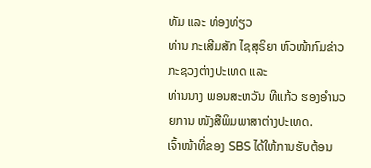ທັມ ແລະ ທ່ອງທ່ຽວ
ທ່ານ ກະເສີມສັກ ໄຊສຸຣິຍາ ຫົວໜ້າກົມຂ່າວ ກະຊວງຕ່າງປະເທດ ແລະ
ທ່ານນາງ ພອນສະຫວັນ ທີແກ້ວ ຮອງອຳນວຍການ ໜັງສືພິມພາສາຕ່າງປະເທດ.
ເຈົ້າໜ້າທີ່ຂອງ SBS ໄດ້ໃຫ້ການຮັບຕ້ອນ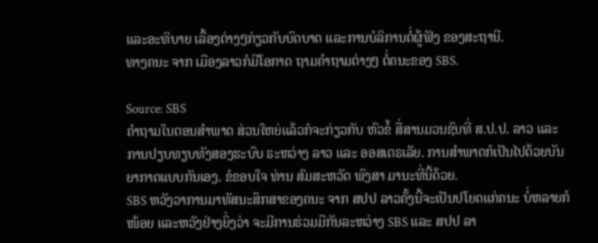ແລະອະທິບາຍ ເລື້ອງຕ່າງໆກ່ຽວກັບບົດບາດ ແລະການບໍລິການຕໍ່ຜູ້ຟັງ ຂອງສະຖານີ.
ທາງຄນະ ຈາກ ເມືອງລາວກໍມີໂອກາດ ຖາມຄຳຖາມຕ່າງໆ ຕໍ່ຄນະຂອງ SBS.

Source: SBS
ຄຳຖາມໃນຕອນສຳພາດ ສ່ວນໃຫຍ່ແລ້ວກໍຈະກ່ຽວກັບ ຫົວຂໍ້ ສື່ສານມວນຊົນທີ່ ສ.ປ.ປ. ລາວ ແລະການປຽບທຽບທັງສອງຮະບົບ ຣະຫວ່າງ ລາວ ແລະ ອອສເຕຣເລັຍ. ການສຳພາດກໍເປັນໄປດ້ວຍບັນຍາກາດແບບກັນເອງ. ຂໍຂອບໃຈ ທ່ານ ສົມສະຫວັດ ພົງສາ ມານະທີ່ນີ້ດ້ວຍ.
SBS ຫວັງວາການມາທັສນະສຶກສາຂອງຄນະ ຈາກ ສປປ ລາວຄັ້ງນີ້ຈະເປັນປໂຍດແກ່ຄນະ ບໍ່ຫລາຍກໍໜ້ອຍ ແລະຫວັງຢ່າງຍິ່ງວ່າ ຈະມີການຮ່ວມມືກັນລະຫວ່າງ SBS ແລະ ສປປ ລາ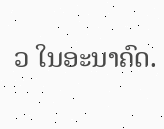ວ ໃນອະນາຄົດ.